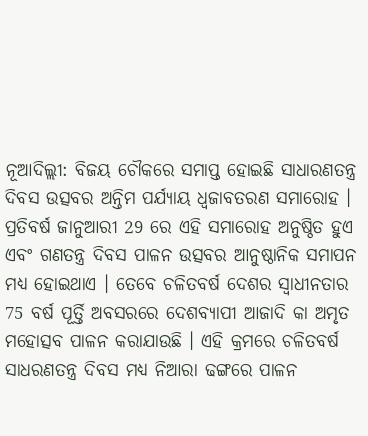ନୂଆଦିଲ୍ଲୀ: ବିଜୟ ଚୌକରେ ସମାପ୍ତ ହୋଇଛି ସାଧାରଣତନ୍ତ୍ର ଦିବସ ଉତ୍ସବର ଅନ୍ତିମ ପର୍ଯ୍ୟାୟ ଧ୍ବଜାବତରଣ ସମାରୋହ । ପ୍ରତିବର୍ଷ ଜାନୁଆରୀ 29 ରେ ଏହି ସମାରୋହ ଅନୁଷ୍ଠିତ ହୁଏ ଏବଂ ଗଣତନ୍ତ୍ର ଦିବସ ପାଳନ ଉତ୍ସବର ଆନୁଷ୍ଠାନିକ ସମାପନ ମଧ୍ୟ ହୋଇଥାଏ । ତେବେ ଚଳିତବର୍ଷ ଦେଶର ସ୍ବାଧୀନତାର 75 ବର୍ଷ ପୂର୍ତ୍ତି ଅବସରରେ ଦେଶବ୍ୟାପୀ ଆଜାଦି କା ଅମୃତ ମହୋତ୍ସବ ପାଳନ କରାଯାଉଛି । ଏହି କ୍ରମରେ ଚଳିତବର୍ଷ ସାଧରଣତନ୍ତ୍ର ଦିବସ ମଧ୍ୟ ନିଆରା ଢଙ୍ଗରେ ପାଳନ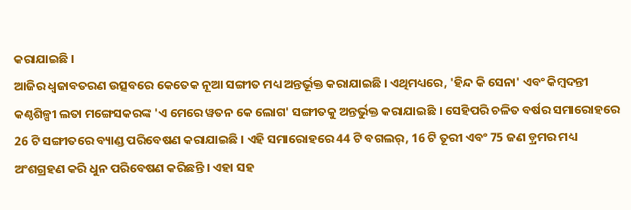କରାଯାଇଛି ।
ଆଜିର ଧ୍ବଜାବତରଣ ଉତ୍ସବରେ କେତେକ ନୂଆ ସଙ୍ଗୀତ ମଧ୍ୟ ଅନ୍ତର୍ଭୂକ୍ତ କରାଯାଇଛି । ଏଥିମଧ୍ୟରେ, 'ହିନ୍ଦ କି ସେନା' ଏବଂ କିମ୍ବଦନ୍ତୀ କଣ୍ଠଶିଳ୍ପୀ ଲତା ମଙ୍ଗେସକରଙ୍କ 'ଏ ମେରେ ୱତନ କେ ଲୋଗ' ସଙ୍ଗୀତକୁ ଅନ୍ତର୍ଭୁକ୍ତ କରାଯାଇଛି । ସେହିପରି ଚଳିତ ବର୍ଷର ସମାରୋହରେ 26 ଟି ସଙ୍ଗୀତରେ ବ୍ୟାଣ୍ଡ ପରିବେଷଣ କରାଯାଇଛି । ଏହି ସମାରୋହରେ 44 ଟି ବଗଲର୍, 16 ଟି ତୂରୀ ଏବଂ 75 ଜଣ ଡ଼୍ରମର ମଧ୍ୟ ଅଂଶଗ୍ରହଣ କରି ଧୁନ ପରିବେଷଣ କରିଛନ୍ତି । ଏହା ସହ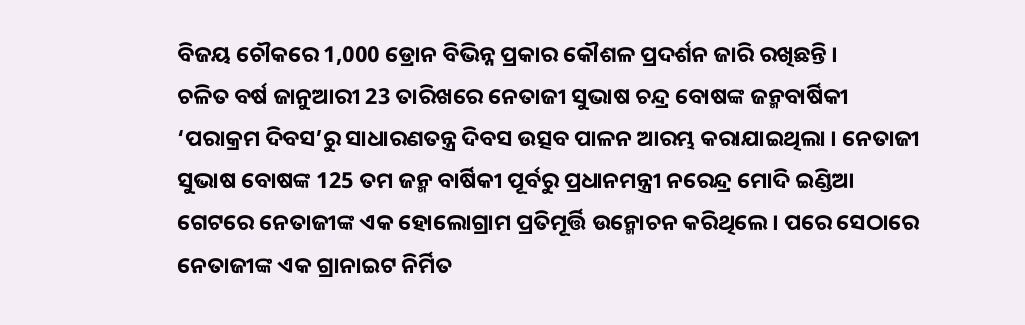ବିଜୟ ଚୌକରେ 1,000 ଡ୍ରୋନ ବିଭିନ୍ନ ପ୍ରକାର କୌଶଳ ପ୍ରଦର୍ଶନ ଜାରି ରଖିଛନ୍ତି ।
ଚଳିତ ବର୍ଷ ଜାନୁଆରୀ 23 ତାରିଖରେ ନେତାଜୀ ସୁଭାଷ ଚନ୍ଦ୍ର ବୋଷଙ୍କ ଜନ୍ମବାର୍ଷିକୀ ‘ପରାକ୍ରମ ଦିବସ’ରୁ ସାଧାରଣତନ୍ତ୍ର ଦିବସ ଉତ୍ସବ ପାଳନ ଆରମ୍ଭ କରାଯାଇଥିଲା । ନେତାଜୀ ସୁଭାଷ ବୋଷଙ୍କ 125 ତମ ଜନ୍ମ ବାର୍ଷିକୀ ପୂର୍ବରୁ ପ୍ରଧାନମନ୍ତ୍ରୀ ନରେନ୍ଦ୍ର ମୋଦି ଇଣ୍ଡିଆ ଗେଟରେ ନେତାଜୀଙ୍କ ଏକ ହୋଲୋଗ୍ରାମ ପ୍ରତିମୂର୍ତ୍ତି ଉନ୍ମୋଚନ କରିଥିଲେ । ପରେ ସେଠାରେ ନେତାଜୀଙ୍କ ଏକ ଗ୍ରାନାଇଟ ନିର୍ମିତ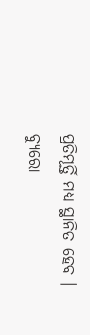ପ୍ରତିମୂର୍ତ୍ତି ମଧ୍ୟ ସ୍ଥାନିତ ହେବ ।
ବ୍ୟୁରୋ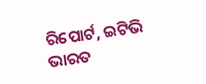ରିପୋର୍ଟ, ଇଟିଭି ଭାରତ